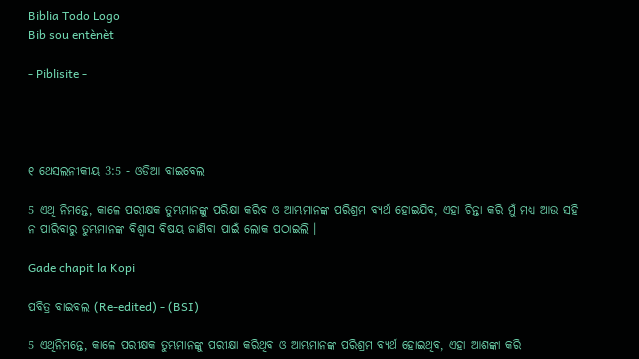Biblia Todo Logo
Bib sou entènèt

- Piblisite -




୧ ଥେସଲନୀକୀୟ 3:5 - ଓଡିଆ ବାଇବେଲ

5 ଏଥି ନିମନ୍ତେ, କାଳେ ପରୀକ୍ଷକ ତୁମ୍ଭମାନଙ୍କୁ ପରିକ୍ଷା କରିବ ଓ ଆମ୍ଭମାନଙ୍କ ପରିଶ୍ରମ ବ୍ୟର୍ଥ ହୋଇଯିବ, ଏହା ଚିନ୍ତା କରି ମୁଁ ମଧ୍ୟ ଆଉ ସହି ନ ପାରିବାରୁ ତୁମ୍ଭମାନଙ୍କ ବିଶ୍ୱାସ ବିଷୟ ଜାଣିବା ପାଇଁ ଲୋକ ପଠାଇଲି ।

Gade chapit la Kopi

ପବିତ୍ର ବାଇବଲ (Re-edited) - (BSI)

5 ଏଥିନିମନ୍ତେ, କାଳେ ପରୀକ୍ଷକ ତୁମ୍ଭମାନଙ୍କୁ ପରୀକ୍ଷା କରିଥିବ ଓ ଆମ୍ଭମାନଙ୍କ ପରିଶ୍ରମ ବ୍ୟର୍ଥ ହୋଇଥିବ, ଏହା ଆଶଙ୍କା କରି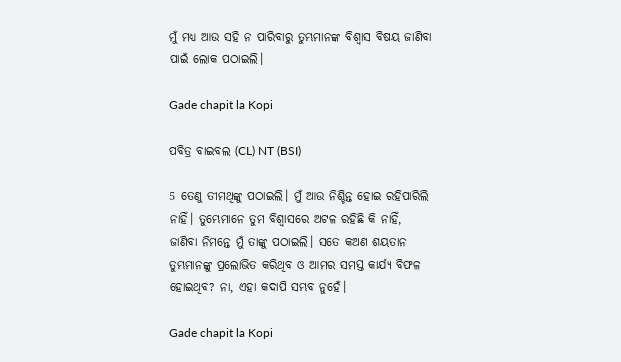ମୁଁ ମଧ୍ୟ ଆଉ ସହି ନ ପାରିବାରୁ ତୁମ୍ଭମାନଙ୍କ ବିଶ୍ଵାସ ବିଷୟ ଜାଣିବା ପାଇଁ ଲୋକ ପଠାଇଲି।

Gade chapit la Kopi

ପବିତ୍ର ବାଇବଲ (CL) NT (BSI)

5 ତେଣୁ ତୀମଥିଙ୍କୁ ପଠାଇଲି। ମୁଁ ଆଉ ନିଶ୍ଚିନ୍ତ ହୋଇ ରହିପାରିଲି ନାହିଁ। ତୁମ୍ଭେମାନେ ତୁମ ବିଶ୍ୱାସରେ ଅଟଳ ରହିଛି କି ନାହିଁ, ଜାଣିବା ନିମନ୍ତେ ମୁଁ ତାଙ୍କୁ ପଠାଇଲି। ସତେ କଅଣ ଶୟତାନ ତୁମ୍ଭମାନଙ୍କୁ ପ୍ରଲୋଭିତ କରିଥିବ ଓ ଆମର ସମସ୍ତ କାର୍ଯ୍ୟ ବିଫଳ ହୋଇଥିବ? ନା, ଏହା କଦାପି ସମ୍ଭବ ନୁହେଁ।

Gade chapit la Kopi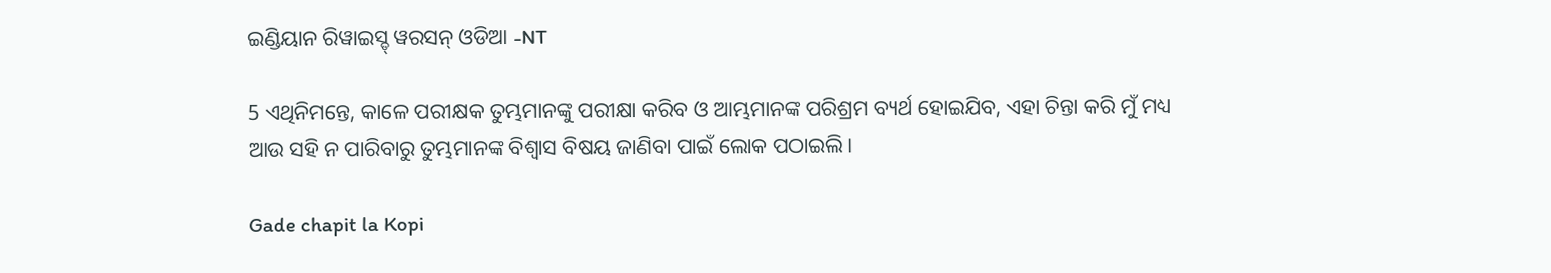ଇଣ୍ଡିୟାନ ରିୱାଇସ୍ଡ୍ ୱରସନ୍ ଓଡିଆ -NT

5 ଏଥିନିମନ୍ତେ, କାଳେ ପରୀକ୍ଷକ ତୁମ୍ଭମାନଙ୍କୁ ପରୀକ୍ଷା କରିବ ଓ ଆମ୍ଭମାନଙ୍କ ପରିଶ୍ରମ ବ୍ୟର୍ଥ ହୋଇଯିବ, ଏହା ଚିନ୍ତା କରି ମୁଁ ମଧ୍ୟ ଆଉ ସହି ନ ପାରିବାରୁ ତୁମ୍ଭମାନଙ୍କ ବିଶ୍ୱାସ ବିଷୟ ଜାଣିବା ପାଇଁ ଲୋକ ପଠାଇଲି।

Gade chapit la Kopi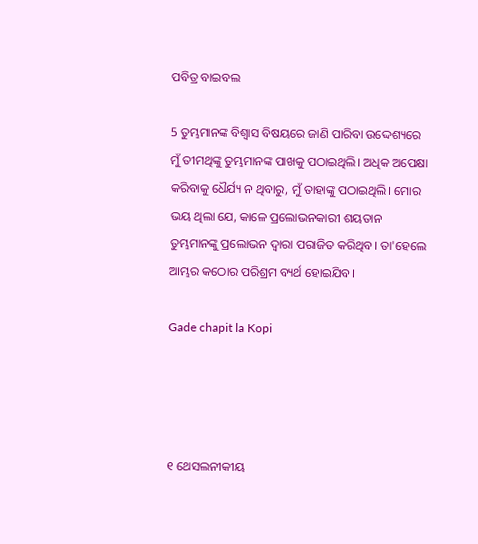ପବିତ୍ର ବାଇବଲ

5 ତୁମ୍ଭମାନଙ୍କ ବିଶ୍ୱାସ ବିଷୟରେ ଜାଣି ପାରିବା ଉଦ୍ଦେଶ୍ୟରେ ମୁଁ ତୀମଥିଙ୍କୁ ତୁମ୍ଭମାନଙ୍କ ପାଖକୁ ପଠାଇଥିଲି। ଅଧିକ ଅପେକ୍ଷା କରିବାକୁ ଧୈର୍ଯ୍ୟ ନ ଥିବାରୁ, ମୁଁ ତାହାଙ୍କୁ ପଠାଇଥିଲି। ମୋର ଭୟ ଥିଲା ଯେ, କାଳେ ପ୍ରଲୋଭନକାରୀ ଶୟତାନ ତୁମ୍ଭମାନଙ୍କୁ ପ୍ରଲୋଭନ ଦ୍ୱାରା ପରାଜିତ କରିଥିବ। ତା'ହେଲେ ଆମ୍ଭର କଠୋର ପରିଶ୍ରମ ବ୍ୟର୍ଥ ହୋଇଯିବ।

Gade chapit la Kopi




୧ ଥେସଲନୀକୀୟ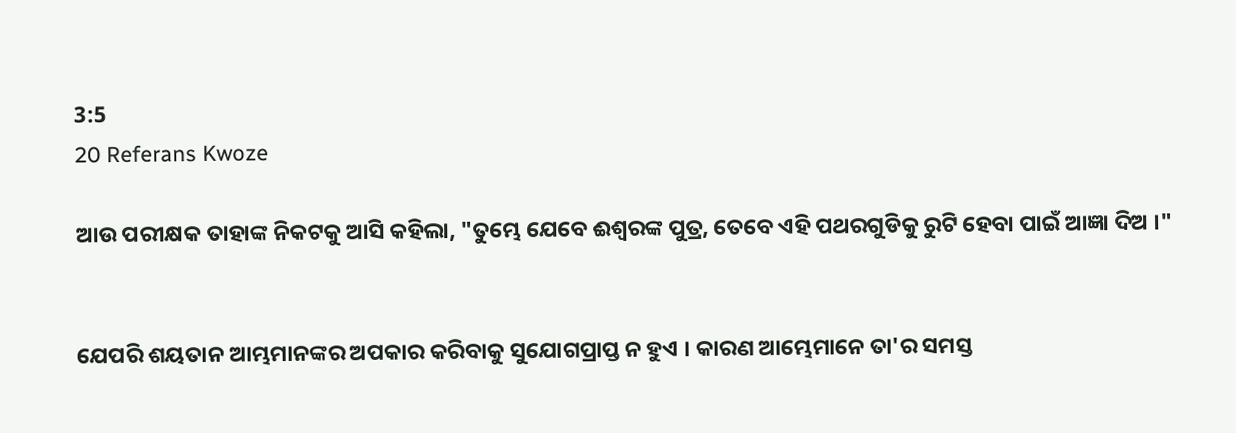3:5
20 Referans Kwoze

ଆଉ ପରୀକ୍ଷକ ତାହାଙ୍କ ନିକଟକୁ ଆସି କହିଲା, "ତୁମ୍ଭେ ଯେବେ ଈଶ୍ୱରଙ୍କ ପୁତ୍ର, ତେବେ ଏହି ପଥରଗୁଡିକୁ ରୁଟି ହେବା ପାଇଁ ଆଜ୍ଞା ଦିଅ ।"


ଯେପରି ଶୟତାନ ଆମ୍ଭମାନଙ୍କର ଅପକାର କରିବାକୁ ସୁଯୋଗପ୍ରାପ୍ତ ନ ହୁଏ । କାରଣ ଆମ୍ଭେମାନେ ତା'ର ସମସ୍ତ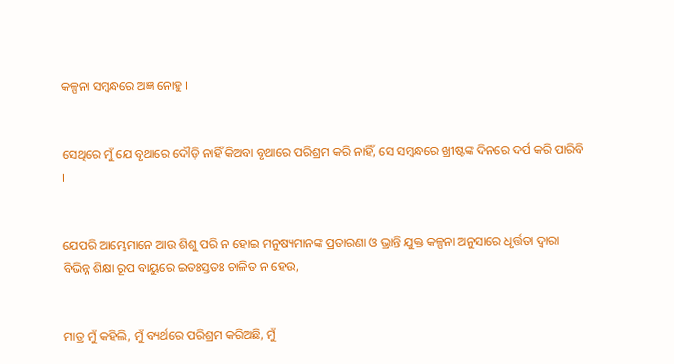କଳ୍ପନା ସମ୍ବନ୍ଧରେ ଅଜ୍ଞ ନୋହୁ ।


ସେଥିରେ ମୁଁ ଯେ ବୃଥାରେ ଦୌଡ଼ି ନାହିଁ କିଅବା ବୃଥାରେ ପରିଶ୍ରମ କରି ନାହିଁ, ସେ ସମ୍ବନ୍ଧରେ ଖ୍ରୀଷ୍ଟଙ୍କ ଦିନରେ ଦର୍ପ କରି ପାରିବି ।


ଯେପରି ଆମ୍ଭେମାନେ ଆଉ ଶିଶୁ ପରି ନ ହୋଇ ମନୁଷ୍ୟମାନଙ୍କ ପ୍ରତାରଣା ଓ ଭ୍ରାନ୍ତି ଯୁକ୍ତ କଳ୍ପନା ଅନୁସାରେ ଧୃର୍ତ୍ତତା ଦ୍ୱାରା ବିଭିନ୍ନ ଶିକ୍ଷା ରୂପ ବାୟୁରେ ଇତଃସ୍ତତଃ ଚାଳିତ ନ ହେଉ,


ମାତ୍ର ମୁଁ କହିଲି, ମୁଁ ବ୍ୟର୍ଥରେ ପରିଶ୍ରମ କରିଅଛି, ମୁଁ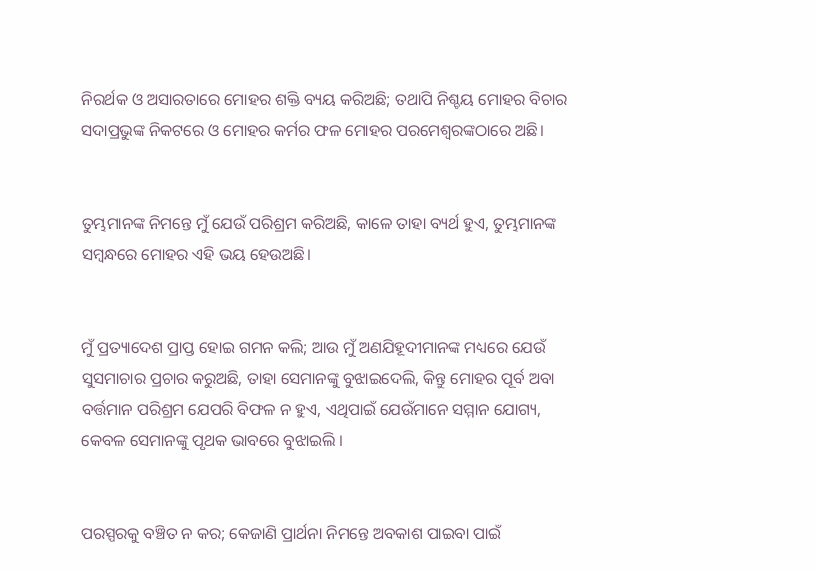ନିରର୍ଥକ ଓ ଅସାରତାରେ ମୋହର ଶକ୍ତି ବ୍ୟୟ କରିଅଛି; ତଥାପି ନିଶ୍ଚୟ ମୋହର ବିଚାର ସଦାପ୍ରଭୁଙ୍କ ନିକଟରେ ଓ ମୋହର କର୍ମର ଫଳ ମୋହର ପରମେଶ୍ୱରଙ୍କଠାରେ ଅଛି।


ତୁମ୍ଭମାନଙ୍କ ନିମନ୍ତେ ମୁଁ ଯେଉଁ ପରିଶ୍ରମ କରିଅଛି, କାଳେ ତାହା ବ୍ୟର୍ଥ ହୁଏ, ତୁମ୍ଭମାନଙ୍କ ସମ୍ବନ୍ଧରେ ମୋହର ଏହି ଭୟ ହେଉଅଛି।


ମୁଁ ପ୍ରତ୍ୟାଦେଶ ପ୍ରାପ୍ତ ହୋଇ ଗମନ କଲି; ଆଉ ମୁଁ ଅଣଯିହୂଦୀମାନଙ୍କ ମଧ୍ୟରେ ଯେଉଁ ସୁସମାଚାର ପ୍ରଚାର କରୁଅଛି, ତାହା ସେମାନଙ୍କୁ ବୁଝାଇଦେଲି, କିନ୍ତୁ ମୋହର ପୂର୍ବ ଅବା ବର୍ତ୍ତମାନ ପରିଶ୍ରମ ଯେପରି ବିଫଳ ନ ହୁଏ, ଏଥିପାଇଁ ଯେଉଁମାନେ ସମ୍ମାନ ଯୋଗ୍ୟ, କେବଳ ସେମାନଙ୍କୁ ପୃଥକ ଭାବରେ ବୁଝାଇଲି ।


ପରସ୍ପରକୁ ବଞ୍ଚିତ ନ କର; କେଜାଣି ପ୍ରାର୍ଥନା ନିମନ୍ତେ ଅବକାଶ ପାଇବା ପାଇଁ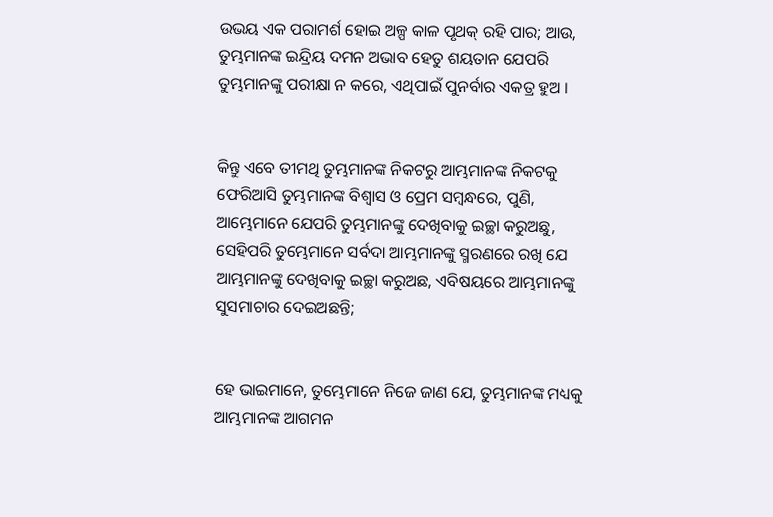ଉଭୟ ଏକ ପରାମର୍ଶ ହୋଇ ଅଳ୍ପ କାଳ ପୃଥକ୍‍ ରହି ପାର; ଆଉ, ତୁମ୍ଭମାନଙ୍କ ଇନ୍ଦ୍ରିୟ ଦମନ ଅଭାବ ହେତୁ ଶୟତାନ ଯେପରି ତୁମ୍ଭମାନଙ୍କୁ ପରୀକ୍ଷା ନ କରେ, ଏଥିପାଇଁ ପୁନର୍ବାର ଏକତ୍ର ହୁଅ ।


କିନ୍ତୁ ଏବେ ତୀମଥି ତୁମ୍ଭମାନଙ୍କ ନିକଟରୁ ଆମ୍ଭମାନଙ୍କ ନିକଟକୁ ଫେରିଆସି ତୁମ୍ଭମାନଙ୍କ ବିଶ୍ୱାସ ଓ ପ୍ରେମ ସମ୍ବନ୍ଧରେ, ପୁଣି, ଆମ୍ଭେମାନେ ଯେପରି ତୁମ୍ଭମାନଙ୍କୁ ଦେଖିବାକୁ ଇଚ୍ଛା କରୁଅଛୁ, ସେହିପରି ତୁମ୍ଭେମାନେ ସର୍ବଦା ଆମ୍ଭମାନଙ୍କୁ ସ୍ମରଣରେ ରଖି ଯେ ଆମ୍ଭମାନଙ୍କୁ ଦେଖିବାକୁ ଇଚ୍ଛା କରୁଅଛ, ଏବିଷୟରେ ଆମ୍ଭମାନଙ୍କୁ ସୁସମାଚାର ଦେଇଅଛନ୍ତି;


ହେ ଭାଇମାନେ, ତୁମ୍ଭେମାନେ ନିଜେ ଜାଣ ଯେ, ତୁମ୍ଭମାନଙ୍କ ମଧ୍ୟକୁ ଆମ୍ଭମାନଙ୍କ ଆଗମନ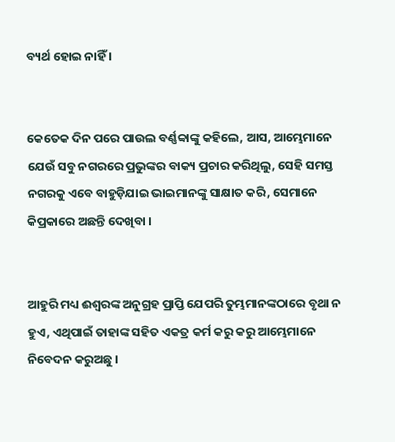ବ୍ୟର୍ଥ ହୋଇ ନାହିଁ ।


କେତେକ ଦିନ ପରେ ପାଉଲ ବର୍ଣ୍ଣବ୍ବାଙ୍କୁ କହିଲେ, ଆସ, ଆମ୍ଭେମାନେ ଯେଉଁ ସବୁ ନଗରରେ ପ୍ରଭୁଙ୍କର ବାକ୍ୟ ପ୍ରଚାର କରିଥିଲୁ, ସେହି ସମସ୍ତ ନଗରକୁ ଏବେ ବାହୁଡ଼ିଯାଇ ଭାଇମାନଙ୍କୁ ସାକ୍ଷାତ କରି, ସେମାନେ କିପ୍ରକାରେ ଅଛନ୍ତି ଦେଖିବା ।


ଆହୁରି ମଧ୍ୟ ଈଶ୍ୱରଙ୍କ ଅନୁଗ୍ରହ ପ୍ରାପ୍ତି ଯେପରି ତୁମ୍ଭମାନଙ୍କଠାରେ ବୃଥା ନ ହୁଏ, ଏଥିପାଇଁ ତାହାଙ୍କ ସହିତ ଏକତ୍ର କର୍ମ କରୁ କରୁ ଆମ୍ଭେମାନେ ନିବେଦନ କରୁଅଛୁ ।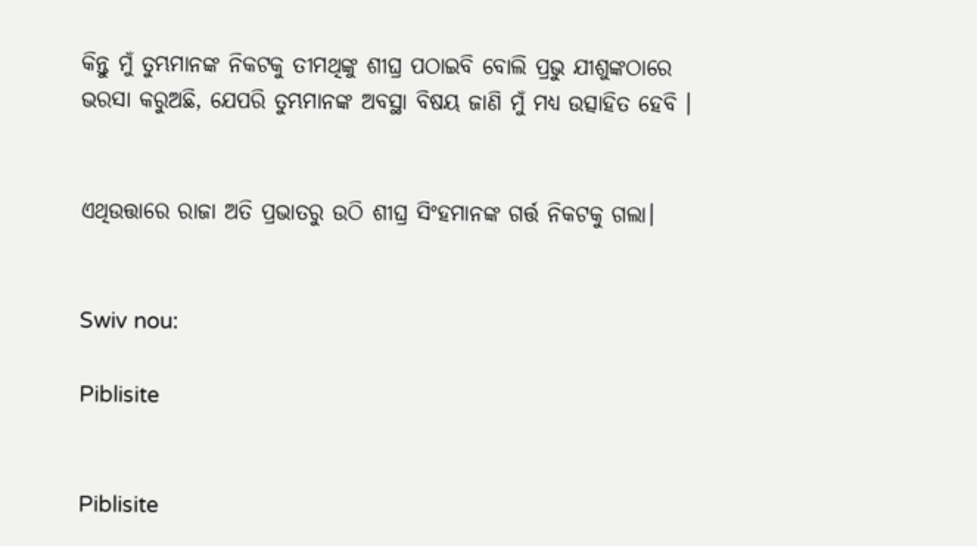କିନ୍ତୁ ମୁଁ ତୁମ୍ଭମାନଙ୍କ ନିକଟକୁ ତୀମଥିଙ୍କୁ ଶୀଘ୍ର ପଠାଇବି ବୋଲି ପ୍ରଭୁ ଯୀଶୁଙ୍କଠାରେ ଭରସା କରୁଅଛି, ଯେପରି ତୁମ୍ଭମାନଙ୍କ ଅବସ୍ଥା ବିଷୟ ଜାଣି ମୁଁ ମଧ୍ୟ ଉତ୍ସାହିତ ହେବି ।


ଏଥିଉତ୍ତାରେ ରାଜା ଅତି ପ୍ରଭାତରୁ ଉଠି ଶୀଘ୍ର ସିଂହମାନଙ୍କ ଗର୍ତ୍ତ ନିକଟକୁ ଗଲା।


Swiv nou:

Piblisite


Piblisite